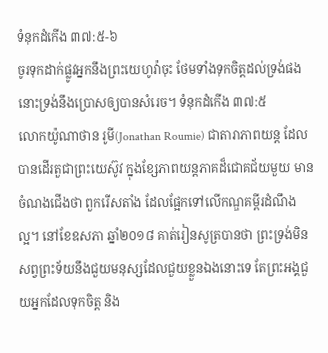ទំនុកដំកើង ៣៧:៥-៦
ចូរទុកដាក់ផ្លូវអ្នកនឹងព្រះយេហូវ៉ាចុះ ថែមទាំងទុកចិត្តដល់ទ្រង់ផង នោះទ្រង់នឹងប្រោសឲ្យបានសំរេច។ ទំនុកដំកើង ៣៧:៥
លោកយ៉ូណាថាន រូមី(Jonathan Roumie) ជាតារាភាពយន្ត ដែលបានដើរតួជាព្រះយេស៊ូវ ក្នុងខ្សែភាពយន្តភាគដ៏ជោគជ័យមួយ មានចំណងជើងថា ពួករើសតាំង ដែលផ្អែកទៅលើកណ្ឌគម្ពីរដំណឹងល្អ។ នៅខែឧសភា ឆ្នាំ២០១៨ គាត់រៀនសូត្របានថា ព្រះទ្រង់មិនសព្វព្រះទ័យនឹងជួយមនុស្សដែលជួយខ្លួនឯងនោះទេ តែព្រះអង្គជួយអ្នកដែលទុកចិត្ត និង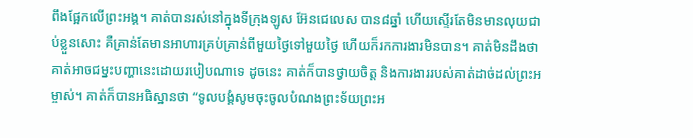ពឹងផ្អែកលើព្រះអង្គ។ គាត់បានរស់នៅក្នុងទីក្រុងឡូស អ៊ែនជេលេស បាន៨ឆ្នាំ ហើយស្ទើរតែមិនមានលុយជាប់ខ្លួនសោះ គឺគ្រាន់តែមានអាហារគ្រប់គ្រាន់ពីមួយថ្ងៃទៅមួយថ្ងៃ ហើយក៏រកការងារមិនបាន។ គាត់មិនដឹងថា គាត់អាចជម្នះបញ្ហានេះដោយរបៀបណាទេ ដូចនេះ គាត់ក៏បានថ្វាយចិត្ត និងការងាររបស់គាត់ដាច់ដល់ព្រះអម្ចាស់។ គាត់ក៏បានអធិស្ឋានថា “ទូលបង្គំសូមចុះចូលបំណងព្រះទ័យព្រះអ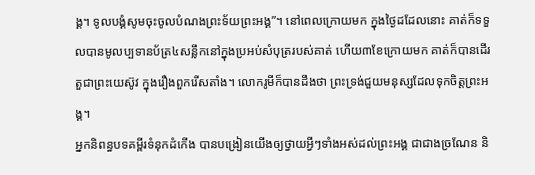ង្គ។ ទូលបង្គំសូមចុះចូលបំណងព្រះទ័យព្រះអង្គ”។ នៅពេលក្រោយមក ក្នុងថ្ងៃដដែលនោះ គាត់ក៏ទទួលបានមូលប្បទានប័ត្រ៤សន្លឹកនៅក្នុងប្រអប់សំបុត្ររបស់គាត់ ហើយ៣ខែក្រោយមក គាត់ក៏បានដើរតួជាព្រះយេស៊ូវ ក្នុងរឿងពួករើសតាំង។ លោករូមីក៏បានដឹងថា ព្រះទ្រង់ជួយមនុស្សដែលទុកចិត្តព្រះអង្គ។
អ្នកនិពន្ធបទគម្ពីរទំនុកដំកើង បានបង្រៀនយើងឲ្យថ្វាយអ្វីៗទាំងអស់ដល់ព្រះអង្គ ជាជាងច្រណែន និ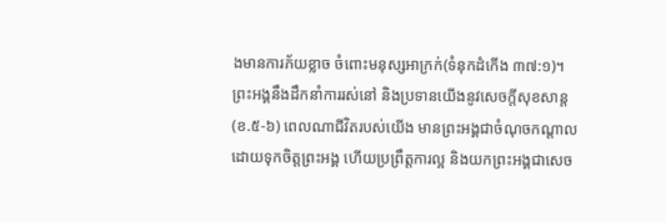ងមានការភ័យខ្លាច ចំពោះមនុស្សអាក្រក់(ទំនុកដំកើង ៣៧:១)។ ព្រះអង្គនឹងដឹកនាំការរស់នៅ និងប្រទានយើងនូវសេចក្តីសុខសាន្ត(ខ.៥-៦) ពេលណាជីវិតរបស់យើង មានព្រះអង្គជាចំណុចកណ្តាល ដោយទុកចិត្តព្រះអង្គ ហើយប្រព្រឹត្តការល្អ និងយកព្រះអង្គជាសេច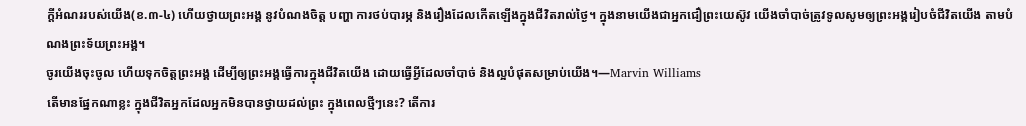ក្តីអំណររបស់យើង(ខ.៣-៤) ហើយថ្វាយព្រះអង្គ នូវបំណងចិត្ត បញ្ហា ការថប់បារម្ភ និងរឿងដែលកើតឡើងក្នុងជីវិតរាល់ថ្ងៃ។ ក្នុងនាមយើងជាអ្នកជឿព្រះយេស៊ូវ យើងចាំបាច់ត្រូវទូលសូមឲ្យព្រះអង្គរៀបចំជីវិតយើង តាមបំណងព្រះទ័យព្រះអង្គ។
ចូរយើងចុះចូល ហើយទុកចិត្តព្រះអង្គ ដើម្បីឲ្យព្រះអង្គធ្វើការក្នុងជីវិតយើង ដោយធ្វើអ្វីដែលចាំបាច់ និងល្អបំផុតសម្រាប់យើង។—Marvin Williams
តើមានផ្នែកណាខ្លះ ក្នុងជីវិតអ្នកដែលអ្នកមិនបានថ្វាយដល់ព្រះ ក្នុងពេលថ្មីៗនេះ? តើការ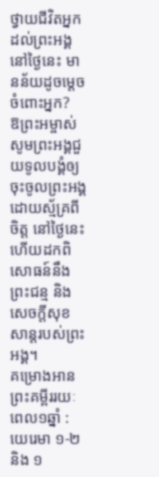ថ្វាយជីវិតអ្នកដល់ព្រះអង្គ នៅថ្ងៃនេះ មានន័យដូចម្តេចចំពោះអ្នក?
ឱព្រះអម្ចាស់ សូមព្រះអង្គជួយទូលបង្គំឲ្យចុះចូលព្រះអង្គ ដោយស្ម័គ្រពីចិត្ត នៅថ្ងៃនេះ ហើយដកពិសោធន៍នឹងព្រះជន្ម និងសេចក្តីសុខសាន្តរបស់ព្រះអង្គ។
គម្រោងអានព្រះគម្ពីររយៈពេល១ឆ្នាំ : យេរេមា ១-២ និង ១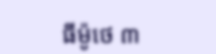ធីម៉ូថេ ៣